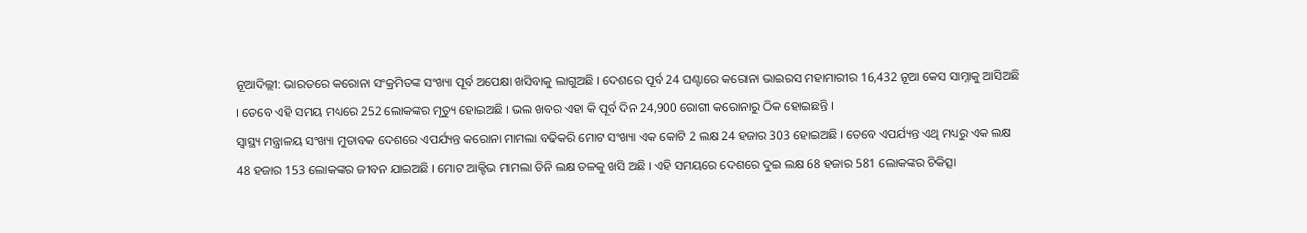ନୂଆଦିଲ୍ଲୀ: ଭାରତରେ କରୋନା ସଂକ୍ରମିତଙ୍କ ସଂଖ୍ୟା ପୂର୍ବ ଅପେକ୍ଷା ଖସିବାକୁ ଲାଗୁଅଛି । ଦେଶରେ ପୂର୍ବ 24 ଘଣ୍ଟାରେ କରୋନା ଭାଇରସ ମହାମାରୀର 16,432 ନୂଆ କେସ ସାମ୍ନାକୁ ଆସିଅଛି । ତେବେ ଏହି ସମୟ ମଧ୍ୟରେ 252 ଲୋକଙ୍କର ମୃତ୍ୟୁ ହୋଇଅଛି । ଭଲ ଖବର ଏହା କି ପୂର୍ବ ଦିନ 24,900 ରୋଗୀ କରୋନାରୁ ଠିକ ହୋଇଛନ୍ତି ।
ସ୍ୱାସ୍ଥ୍ୟ ମନ୍ତ୍ରାଳୟ ସଂଖ୍ୟା ମୁତାବକ ଦେଶରେ ଏପର୍ଯ୍ୟନ୍ତ କରୋନା ମାମଲା ବଢିକରି ମୋଟ ସଂଖ୍ୟା ଏକ କୋଟି 2 ଲକ୍ଷ 24 ହଜାର 303 ହୋଇଅଛି । ତେବେ ଏପର୍ଯ୍ୟନ୍ତ ଏଥି ମଧ୍ୟରୁ ଏକ ଲକ୍ଷ 48 ହଜାର 153 ଲୋକଙ୍କର ଜୀବନ ଯାଇଅଛି । ମୋଟ ଆକ୍ଟିଭ ମାମଲା ତିନି ଲକ୍ଷ ତଳକୁ ଖସି ଅଛି । ଏହି ସମୟରେ ଦେଶରେ ଦୁଇ ଲକ୍ଷ 68 ହଜାର 581 ଲୋକଙ୍କର ଚିକିତ୍ସା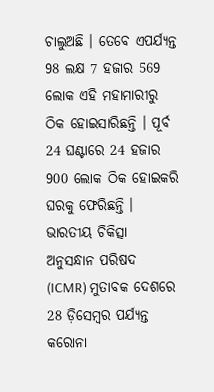ଚାଲୁଅଛି । ତେବେ ଏପର୍ଯ୍ୟନ୍ତ 98 ଲକ୍ଷ 7 ହଜାର 569 ଲୋକ ଏହି ମହାମାରୀରୁ ଠିକ ହୋଇସାରିଛନ୍ତି । ପୂର୍ବ 24 ଘଣ୍ଟାରେ 24 ହଜାର 900 ଲୋକ ଠିକ ହୋଇକରି ଘରକୁ ଫେରିଛନ୍ତି ।
ଭାରତୀୟ ଚିକିତ୍ସା ଅନୁସନ୍ଧାନ ପରିଷଦ (ICMR) ମୁତାବକ ଦେଶରେ 28 ଡ଼ିସେମ୍ବର ପର୍ଯ୍ୟନ୍ତ କରୋନା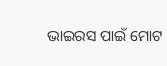ଭାଇରସ ପାଇଁ ମୋଟ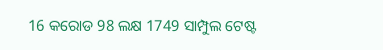16 କରୋଡ 98 ଲକ୍ଷ 1749 ସାମ୍ପୁଲ ଟେଷ୍ଟ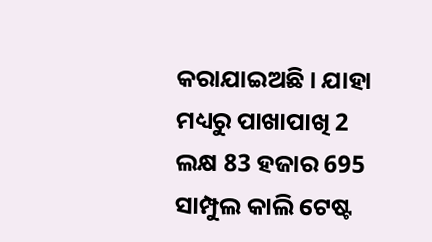କରାଯାଇଅଛି । ଯାହା ମଧ୍ୟରୁ ପାଖାପାଖି 2 ଲକ୍ଷ 83 ହଜାର 695 ସାମ୍ପୁଲ କାଲି ଟେଷ୍ଟ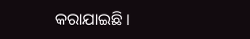କରାଯାଇଛି ।